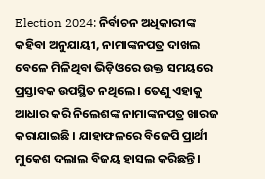Election 2024: ନିର୍ବାଚନ ଅଧିକାରୀଙ୍କ କହିବା ଅନୁଯାୟୀ, ନାମାଙ୍କନପତ୍ର ଦାଖଲ ବେଳେ ମିଳିଥିବା ଭିଡ଼ିଓରେ ଉକ୍ତ ସମୟରେ ପ୍ରସ୍ତାବକ ଉପସ୍ଥିତ ନଥିଲେ । ତେଣୁ ଏହାକୁ ଆଧାର କରି ନିଲେଶଙ୍କ ନାମାଙ୍କନପତ୍ର ଖାରଜ କରାଯାଇଛି । ଯାହାଫଳରେ ବିଜେପି ପ୍ରାର୍ଥୀ ମୁକେଶ ଦଲାଲ ବିଜୟ ହାସଲ କରିଛନ୍ତି।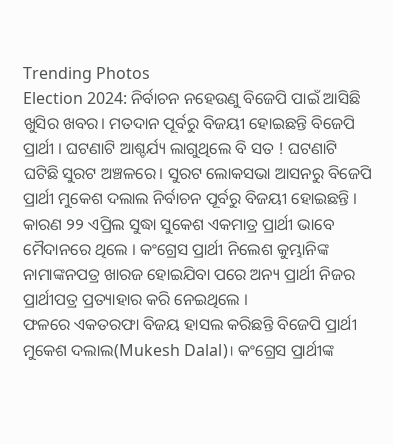Trending Photos
Election 2024: ନିର୍ବାଚନ ନହେଉଣୁ ବିଜେପି ପାଇଁ ଆସିଛି ଖୁସିର ଖବର। ମତଦାନ ପୂର୍ବରୁ ବିଜୟୀ ହୋଇଛନ୍ତି ବିଜେପି ପ୍ରାର୍ଥୀ । ଘଟଣାଟି ଆଶ୍ଚର୍ଯ୍ୟ ଲାଗୁଥିଲେ ବି ସତ ! ଘଟଣାଟି ଘଟିଛି ସୁରଟ ଅଞ୍ଚଳରେ। ସୁରଟ ଲୋକସଭା ଆସନରୁ ବିଜେପି ପ୍ରାର୍ଥୀ ମୁକେଶ ଦଲାଲ ନିର୍ବାଚନ ପୂର୍ବରୁ ବିଜୟୀ ହୋଇଛନ୍ତି । କାରଣ ୨୨ ଏପ୍ରିଲ ସୁଦ୍ଧା ସୁକେଶ ଏକମାତ୍ର ପ୍ରାର୍ଥୀ ଭାବେ ମୈଦାନରେ ଥିଲେ । କଂଗ୍ରେସ ପ୍ରାର୍ଥୀ ନିଲେଶ କୁମ୍ଭାନିଙ୍କ ନାମାଙ୍କନପତ୍ର ଖାରଜ ହୋଇଯିବା ପରେ ଅନ୍ୟ ପ୍ରାର୍ଥୀ ନିଜର ପ୍ରାର୍ଥୀପତ୍ର ପ୍ରତ୍ୟାହାର କରି ନେଇଥିଲେ ।
ଫଳରେ ଏକତରଫା ବିଜୟ ହାସଲ କରିଛନ୍ତି ବିଜେପି ପ୍ରାର୍ଥୀ ମୁକେଶ ଦଲାଲ(Mukesh Dalal)। କଂଗ୍ରେସ ପ୍ରାର୍ଥୀଙ୍କ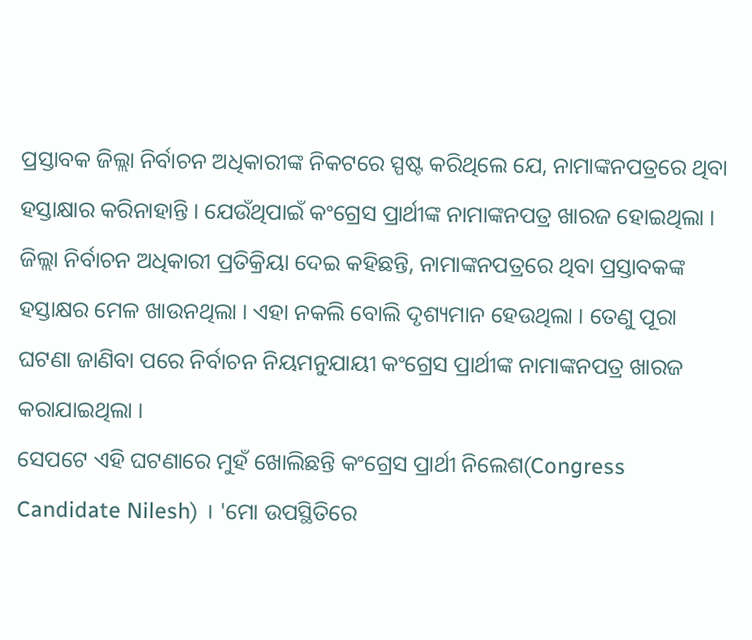ପ୍ରସ୍ତାବକ ଜିଲ୍ଲା ନିର୍ବାଚନ ଅଧିକାରୀଙ୍କ ନିକଟରେ ସ୍ପଷ୍ଟ କରିଥିଲେ ଯେ, ନାମାଙ୍କନପତ୍ରରେ ଥିବା ହସ୍ତାକ୍ଷାର କରିନାହାନ୍ତି । ଯେଉଁଥିପାଇଁ କଂଗ୍ରେସ ପ୍ରାର୍ଥୀଙ୍କ ନାମାଙ୍କନପତ୍ର ଖାରଜ ହୋଇଥିଲା । ଜିଲ୍ଲା ନିର୍ବାଚନ ଅଧିକାରୀ ପ୍ରତିକ୍ରିୟା ଦେଇ କହିଛନ୍ତି, ନାମାଙ୍କନପତ୍ରରେ ଥିବା ପ୍ରସ୍ତାବକଙ୍କ ହସ୍ତାକ୍ଷର ମେଳ ଖାଉନଥିଲା । ଏହା ନକଲି ବୋଲି ଦୃଶ୍ୟମାନ ହେଉଥିଲା । ତେଣୁ ପୂରା ଘଟଣା ଜାଣିବା ପରେ ନିର୍ବାଚନ ନିୟମନୁଯାୟୀ କଂଗ୍ରେସ ପ୍ରାର୍ଥୀଙ୍କ ନାମାଙ୍କନପତ୍ର ଖାରଜ କରାଯାଇଥିଲା ।
ସେପଟେ ଏହି ଘଟଣାରେ ମୁହଁ ଖୋଲିଛନ୍ତି କଂଗ୍ରେସ ପ୍ରାର୍ଥୀ ନିଲେଶ(Congress Candidate Nilesh) । 'ମୋ ଉପସ୍ଥିତିରେ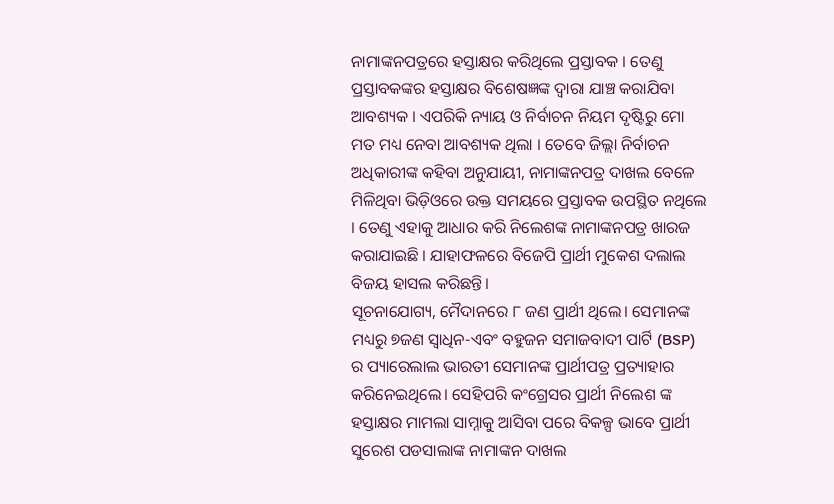ନାମାଙ୍କନପତ୍ରରେ ହସ୍ତାକ୍ଷର କରିଥିଲେ ପ୍ରସ୍ତାବକ । ତେଣୁ ପ୍ରସ୍ତାବକଙ୍କର ହସ୍ତାକ୍ଷର ବିଶେଷଜ୍ଞଙ୍କ ଦ୍ୱାରା ଯାଞ୍ଚ କରାଯିବା ଆବଶ୍ୟକ । ଏପରିକି ନ୍ୟାୟ ଓ ନିର୍ବାଚନ ନିୟମ ଦୃଷ୍ଟିରୁ ମୋ ମତ ମଧ୍ୟ ନେବା ଆବଶ୍ୟକ ଥିଲା । ତେବେ ଜିଲ୍ଲା ନିର୍ବାଚନ ଅଧିକାରୀଙ୍କ କହିବା ଅନୁଯାୟୀ, ନାମାଙ୍କନପତ୍ର ଦାଖଲ ବେଳେ ମିଳିଥିବା ଭିଡ଼ିଓରେ ଉକ୍ତ ସମୟରେ ପ୍ରସ୍ତାବକ ଉପସ୍ଥିତ ନଥିଲେ । ତେଣୁ ଏହାକୁ ଆଧାର କରି ନିଲେଶଙ୍କ ନାମାଙ୍କନପତ୍ର ଖାରଜ କରାଯାଇଛି । ଯାହାଫଳରେ ବିଜେପି ପ୍ରାର୍ଥୀ ମୁକେଶ ଦଲାଲ ବିଜୟ ହାସଲ କରିଛନ୍ତି।
ସୂଚନାଯୋଗ୍ୟ, ମୈଦାନରେ ୮ ଜଣ ପ୍ରାର୍ଥୀ ଥିଲେ। ସେମାନଙ୍କ ମଧ୍ୟରୁ ୭ଜଣ ସ୍ୱାଧିନ-ଏବଂ ବହୁଜନ ସମାଜବାଦୀ ପାର୍ଟି (BSP) ର ପ୍ୟାରେଲାଲ ଭାରତୀ ସେମାନଙ୍କ ପ୍ରାର୍ଥୀପତ୍ର ପ୍ରତ୍ୟାହାର କରିନେଇଥିଲେ। ସେହିପରି କଂଗ୍ରେସର ପ୍ରାର୍ଥୀ ନିଲେଶ ଙ୍କ ହସ୍ତାକ୍ଷର ମାମଲା ସାମ୍ନାକୁ ଆସିବା ପରେ ବିକଳ୍ପ ଭାବେ ପ୍ରାର୍ଥୀ ସୁରେଶ ପଡସାଲାଙ୍କ ନାମାଙ୍କନ ଦାଖଲ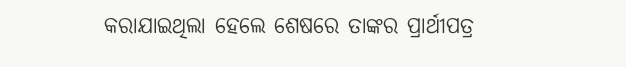କରାଯାଇଥିଲା ହେଲେ ଶେଷରେ ତାଙ୍କର ପ୍ରାର୍ଥୀପତ୍ର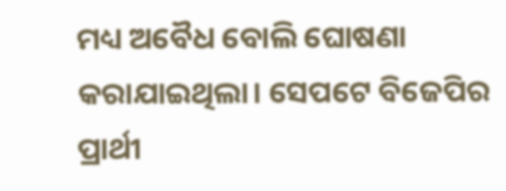ମଧ୍ୟ ଅବୈଧ ବୋଲି ଘୋଷଣା କରାଯାଇଥିଲା। ସେପଟେ ବିଜେପିର ପ୍ରାର୍ଥୀ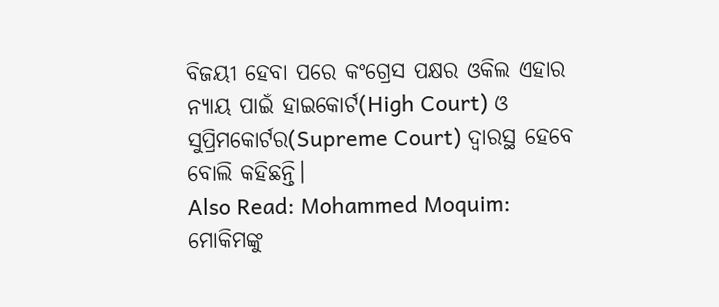ବିଜୟୀ ହେବା ପରେ କଂଗ୍ରେସ ପକ୍ଷର ଓକିଲ ଏହାର ନ୍ୟାୟ ପାଇଁ ହାଇକୋର୍ଟ(High Court) ଓ ସୁପ୍ରିମକୋର୍ଟର(Supreme Court) ଦ୍ୱାରସ୍ଥ ହେବେ ବୋଲି କହିଛନ୍ତି।
Also Read: Mohammed Moquim: ମୋକିମଙ୍କୁ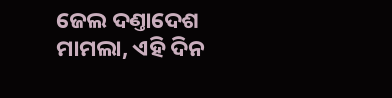ଜେଲ ଦଣ୍ତାଦେଶ ମାମଲା, ଏହି ଦିନ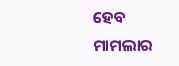ହେବ ମାମଲାର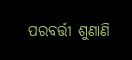ପରବର୍ତ୍ତୀ ଶୁଣାଣି